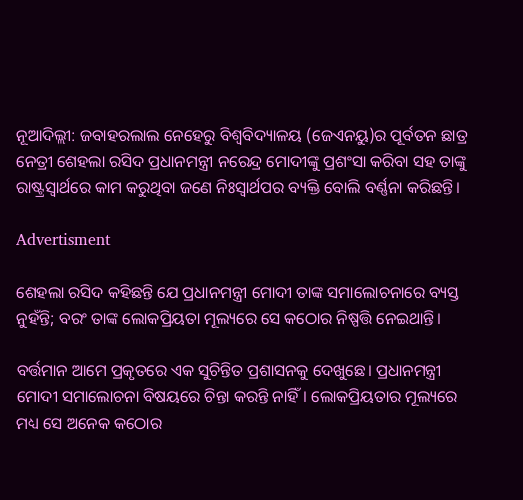ନୂଆଦିଲ୍ଲୀ: ଜବାହରଲାଲ ନେହେରୁ ବିଶ୍ୱବିଦ୍ୟାଳୟ (ଜେଏନୟୁ)ର ପୂର୍ବତନ ଛାତ୍ର ନେତ୍ରୀ ଶେହଲା ରସିଦ ପ୍ରଧାନମନ୍ତ୍ରୀ ନରେନ୍ଦ୍ର ମୋଦୀଙ୍କୁ ପ୍ରଶଂସା କରିବା ସହ ତାଙ୍କୁ ରାଷ୍ଟ୍ରସ୍ୱାର୍ଥରେ କାମ କରୁଥିବା ଜଣେ ନିଃସ୍ୱାର୍ଥପର ବ୍ୟକ୍ତି ବୋଲି ବର୍ଣ୍ଣନା କରିଛନ୍ତି।

Advertisment

ଶେହଲା ରସିଦ କହିଛନ୍ତି ଯେ ପ୍ରଧାନମନ୍ତ୍ରୀ ମୋଦୀ ତାଙ୍କ ସମାଲୋଚନାରେ ବ୍ୟସ୍ତ ନୁହଁନ୍ତି; ବରଂ ତାଙ୍କ ଲୋକପ୍ରିୟତା ମୂଲ୍ୟରେ ସେ କଠୋର ନିଷ୍ପତ୍ତି ନେଇଥାନ୍ତି।

ବର୍ତ୍ତମାନ ଆମେ ପ୍ରକୃତରେ ଏକ ସୁଚିନ୍ତିତ ପ୍ରଶାସନକୁ ଦେଖୁଛେ। ପ୍ରଧାନମନ୍ତ୍ରୀ ମୋଦୀ ସମାଲୋଚନା ବିଷୟରେ ଚିନ୍ତା କରନ୍ତି ନାହିଁ। ଲୋକପ୍ରିୟତାର ମୂଲ୍ୟରେ ମଧ୍ୟ ସେ ଅନେକ କଠୋର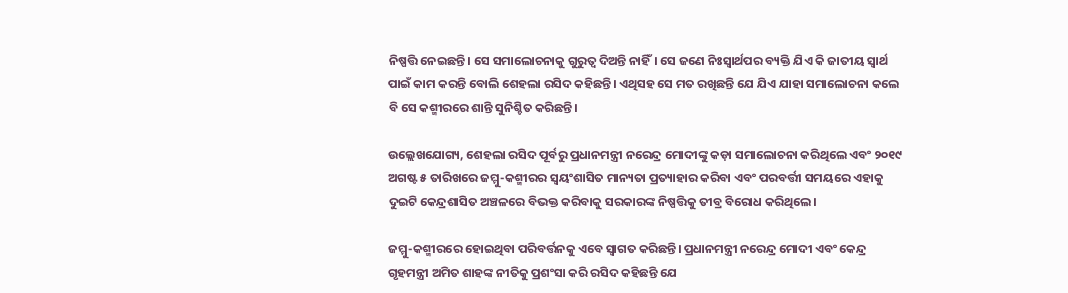ନିଷ୍ପତ୍ତି ନେଇଛନ୍ତି। ସେ ସମାଲୋଚନାକୁ ଗୁରୁତ୍ୱ ଦିଅନ୍ତି ନାହିଁ। ସେ ଜଣେ ନିଃସ୍ୱାର୍ଥପର ବ୍ୟକ୍ତି ଯିଏ କି ଜାତୀୟ ସ୍ୱାର୍ଥ ପାଇଁ କାମ କରନ୍ତି ବୋଲି ଶେହଲା ରସିଦ କହିଛନ୍ତି। ଏଥିସହ ସେ ମତ ରଖିଛନ୍ତି ଯେ ଯିଏ ଯାହା ସମାଲୋଚନା କଲେ ବି ସେ କଶ୍ମୀରରେ ଶାନ୍ତି ସୁନିଶ୍ଚିତ କରିଛନ୍ତି।

ଉଲ୍ଲେଖଯୋଗ୍ୟ, ଶେହଲା ରସିଦ ପୂର୍ବରୁ ପ୍ରଧାନମନ୍ତ୍ରୀ ନରେନ୍ଦ୍ର ମୋଦୀଙ୍କୁ କଡ଼ା ସମାଲୋଚନା କରିଥିଲେ ଏବଂ ୨୦୧୯ ଅଗଷ୍ଟ ୫ ତାରିଖରେ ଜମ୍ମୁ-କଶ୍ମୀରର ସ୍ୱୟଂଶାସିତ ମାନ୍ୟତା ପ୍ରତ୍ୟାହାର କରିବା ଏବଂ ପରବର୍ତ୍ତୀ ସମୟରେ ଏହାକୁ ଦୁଇଟି କେନ୍ଦ୍ରଶାସିତ ଅଞ୍ଚଳରେ ବିଭକ୍ତ କରିବାକୁ ସରକାରଙ୍କ ନିଷ୍ପତ୍ତିକୁ ତୀବ୍ର ବିରୋଧ କରିଥିଲେ।

ଜମ୍ମୁ-କଶ୍ମୀରରେ ହୋଇଥିବା ପରିବର୍ତ୍ତନକୁ ଏବେ ସ୍ୱାଗତ କରିଛନ୍ତି। ପ୍ରଧାନମନ୍ତ୍ରୀ ନରେନ୍ଦ୍ର ମୋଦୀ ଏବଂ କେନ୍ଦ୍ର ଗୃହମନ୍ତ୍ରୀ ଅମିତ ଶାହଙ୍କ ନୀତିକୁ ପ୍ରଶଂସା କରି ରସିଦ କହିଛନ୍ତି ଯେ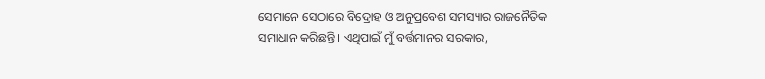ସେମାନେ ସେଠାରେ ବିଦ୍ରୋହ ଓ ଅନୁପ୍ରବେଶ ସମସ୍ୟାର ରାଜନୈତିକ ସମାଧାନ କରିଛନ୍ତି। ଏଥିପାଇଁ ମୁଁ ବର୍ତ୍ତମାନର ସରକାର,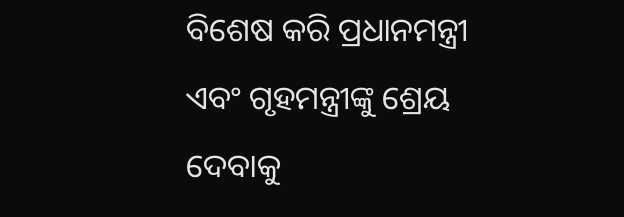ବିଶେଷ କରି ପ୍ରଧାନମନ୍ତ୍ରୀ ଏବଂ ଗୃହମନ୍ତ୍ରୀଙ୍କୁ ଶ୍ରେୟ ଦେବାକୁ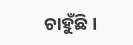ଚାହୁଁଛି।